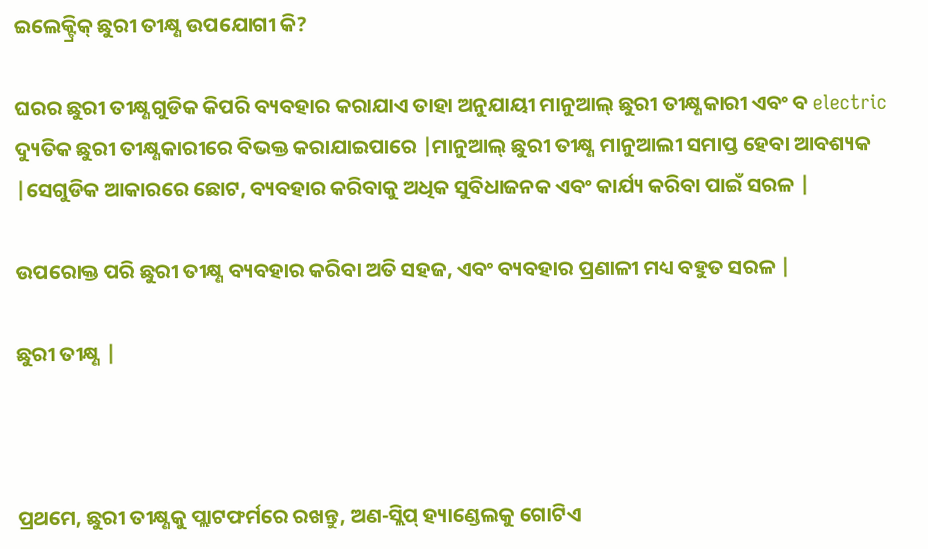ଇଲେକ୍ଟ୍ରିକ୍ ଛୁରୀ ତୀକ୍ଷ୍ଣ ଉପଯୋଗୀ କି?

ଘରର ଛୁରୀ ତୀକ୍ଷ୍ଣଗୁଡିକ କିପରି ବ୍ୟବହାର କରାଯାଏ ତାହା ଅନୁଯାୟୀ ମାନୁଆଲ୍ ଛୁରୀ ତୀକ୍ଷ୍ଣକାରୀ ଏବଂ ବ electric ଦ୍ୟୁତିକ ଛୁରୀ ତୀକ୍ଷ୍ଣକାରୀରେ ବିଭକ୍ତ କରାଯାଇପାରେ |ମାନୁଆଲ୍ ଛୁରୀ ତୀକ୍ଷ୍ଣ ମାନୁଆଲୀ ସମାପ୍ତ ହେବା ଆବଶ୍ୟକ |ସେଗୁଡିକ ଆକାରରେ ଛୋଟ, ବ୍ୟବହାର କରିବାକୁ ଅଧିକ ସୁବିଧାଜନକ ଏବଂ କାର୍ଯ୍ୟ କରିବା ପାଇଁ ସରଳ |

ଉପରୋକ୍ତ ପରି ଛୁରୀ ତୀକ୍ଷ୍ଣ ବ୍ୟବହାର କରିବା ଅତି ସହଜ, ଏବଂ ବ୍ୟବହାର ପ୍ରଣାଳୀ ମଧ୍ୟ ବହୁତ ସରଳ |

ଛୁରୀ ତୀକ୍ଷ୍ଣ |



ପ୍ରଥମେ, ଛୁରୀ ତୀକ୍ଷ୍ଣକୁ ପ୍ଲାଟଫର୍ମରେ ରଖନ୍ତୁ, ଅଣ-ସ୍ଲିପ୍ ହ୍ୟାଣ୍ଡେଲକୁ ଗୋଟିଏ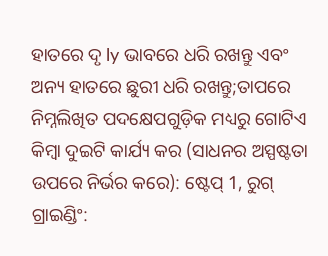ହାତରେ ଦୃ ly ଭାବରେ ଧରି ରଖନ୍ତୁ ଏବଂ ଅନ୍ୟ ହାତରେ ଛୁରୀ ଧରି ରଖନ୍ତୁ;ତାପରେ ନିମ୍ନଲିଖିତ ପଦକ୍ଷେପଗୁଡ଼ିକ ମଧ୍ୟରୁ ଗୋଟିଏ କିମ୍ବା ଦୁଇଟି କାର୍ଯ୍ୟ କର (ସାଧନର ଅସ୍ପଷ୍ଟତା ଉପରେ ନିର୍ଭର କରେ): ଷ୍ଟେପ୍ 1, ରୁଗ୍ ଗ୍ରାଇଣ୍ଡିଂ: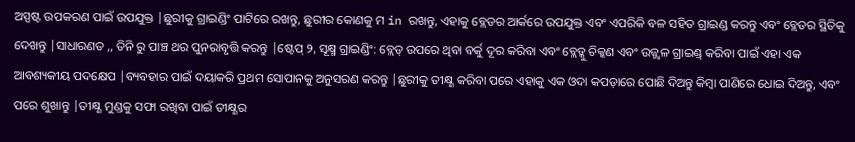ଅସ୍ପଷ୍ଟ ଉପକରଣ ପାଇଁ ଉପଯୁକ୍ତ |ଛୁରୀକୁ ଗ୍ରାଇଣ୍ଡିଂ ପାଟିରେ ରଖନ୍ତୁ, ଛୁରୀର କୋଣକୁ ମ in ରଖନ୍ତୁ, ଏହାକୁ ବ୍ଲେଡର ଆର୍କରେ ଉପଯୁକ୍ତ ଏବଂ ଏପରିକି ବଳ ସହିତ ଗ୍ରାଇଣ୍ଡ କରନ୍ତୁ ଏବଂ ବ୍ଲେଡର ସ୍ଥିତିକୁ ଦେଖନ୍ତୁ |ସାଧାରଣତ ,, ତିନି ରୁ ପାଞ୍ଚ ଥର ପୁନରାବୃତ୍ତି କରନ୍ତୁ |ଷ୍ଟେପ୍ ୨, ସୂକ୍ଷ୍ମ ଗ୍ରାଇଣ୍ଡିଂ: ବ୍ଲେଡ୍ ଉପରେ ଥିବା ବର୍କୁ ଦୂର କରିବା ଏବଂ ବ୍ଲେଡ୍କୁ ଚିକ୍କଣ ଏବଂ ଉଜ୍ଜ୍ୱଳ ଗ୍ରାଇଣ୍ଡ୍ କରିବା ପାଇଁ ଏହା ଏକ ଆବଶ୍ୟକୀୟ ପଦକ୍ଷେପ |ବ୍ୟବହାର ପାଇଁ ଦୟାକରି ପ୍ରଥମ ସୋପାନକୁ ଅନୁସରଣ କରନ୍ତୁ |ଛୁରୀକୁ ତୀକ୍ଷ୍ଣ କରିବା ପରେ ଏହାକୁ ଏକ ଓଦା କପଡ଼ାରେ ପୋଛି ଦିଅନ୍ତୁ କିମ୍ବା ପାଣିରେ ଧୋଇ ଦିଅନ୍ତୁ, ଏବଂ ପରେ ଶୁଖାନ୍ତୁ |ତୀକ୍ଷ୍ଣ ମୁଣ୍ଡକୁ ସଫା ରଖିବା ପାଇଁ ତୀକ୍ଷ୍ଣର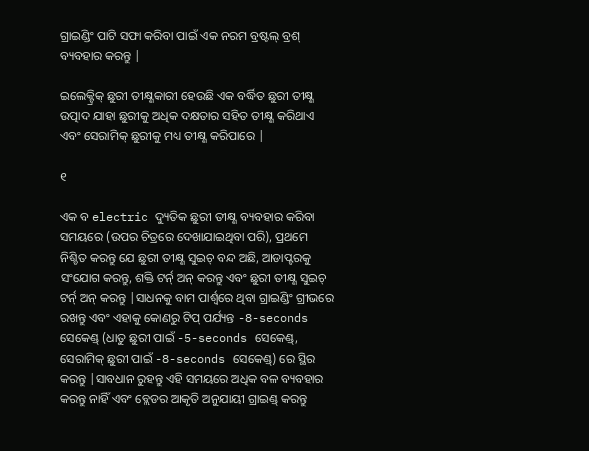ଗ୍ରାଇଣ୍ଡିଂ ପାଟି ସଫା କରିବା ପାଇଁ ଏକ ନରମ ବ୍ରଷ୍ଟଲ୍ ବ୍ରଶ୍ ବ୍ୟବହାର କରନ୍ତୁ |

ଇଲେକ୍ଟ୍ରିକ୍ ଛୁରୀ ତୀକ୍ଷ୍ଣକାରୀ ହେଉଛି ଏକ ବର୍ଦ୍ଧିତ ଛୁରୀ ତୀକ୍ଷ୍ଣ ଉତ୍ପାଦ ଯାହା ଛୁରୀକୁ ଅଧିକ ଦକ୍ଷତାର ସହିତ ତୀକ୍ଷ୍ଣ କରିଥାଏ ଏବଂ ସେରାମିକ୍ ଛୁରୀକୁ ମଧ୍ୟ ତୀକ୍ଷ୍ଣ କରିପାରେ |

୧

ଏକ ବ electric ଦ୍ୟୁତିକ ଛୁରୀ ତୀକ୍ଷ୍ଣ ବ୍ୟବହାର କରିବା ସମୟରେ (ଉପର ଚିତ୍ରରେ ଦେଖାଯାଇଥିବା ପରି), ପ୍ରଥମେ ନିଶ୍ଚିତ କରନ୍ତୁ ଯେ ଛୁରୀ ତୀକ୍ଷ୍ଣ ସୁଇଚ୍ ବନ୍ଦ ଅଛି, ଆଡାପ୍ଟରକୁ ସଂଯୋଗ କରନ୍ତୁ, ଶକ୍ତି ଟର୍ନ୍ ଅନ୍ କରନ୍ତୁ ଏବଂ ଛୁରୀ ତୀକ୍ଷ୍ଣ ସୁଇଚ୍ ଟର୍ନ୍ ଅନ୍ କରନ୍ତୁ |ସାଧନକୁ ବାମ ପାର୍ଶ୍ୱରେ ଥିବା ଗ୍ରାଇଣ୍ଡିଂ ଗ୍ରୀଭରେ ରଖନ୍ତୁ ଏବଂ ଏହାକୁ କୋଣରୁ ଟିପ୍ ପର୍ଯ୍ୟନ୍ତ -8-seconds ସେକେଣ୍ଡ୍ (ଧାତୁ ଛୁରୀ ପାଇଁ -5-seconds ସେକେଣ୍ଡ୍, ସେରାମିକ୍ ଛୁରୀ ପାଇଁ -8-seconds ସେକେଣ୍ଡ୍) ରେ ସ୍ଥିର କରନ୍ତୁ |ସାବଧାନ ରୁହନ୍ତୁ ଏହି ସମୟରେ ଅଧିକ ବଳ ବ୍ୟବହାର କରନ୍ତୁ ନାହିଁ ଏବଂ ବ୍ଲେଡର ଆକୃତି ଅନୁଯାୟୀ ଗ୍ରାଇଣ୍ଡ୍ କରନ୍ତୁ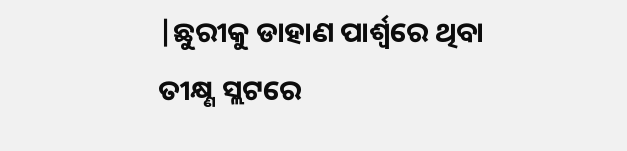|ଛୁରୀକୁ ଡାହାଣ ପାର୍ଶ୍ୱରେ ଥିବା ତୀକ୍ଷ୍ଣ ସ୍ଲଟରେ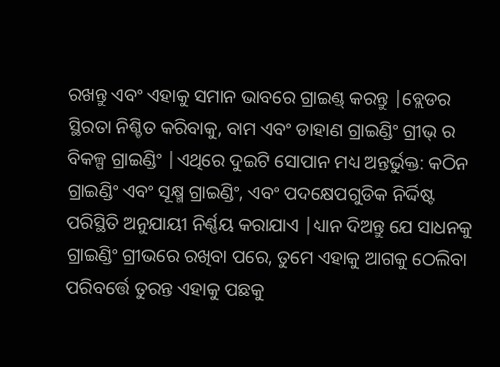ରଖନ୍ତୁ ଏବଂ ଏହାକୁ ସମାନ ଭାବରେ ଗ୍ରାଇଣ୍ଡ୍ କରନ୍ତୁ |ବ୍ଲେଡର ସ୍ଥିରତା ନିଶ୍ଚିତ କରିବାକୁ, ବାମ ଏବଂ ଡାହାଣ ଗ୍ରାଇଣ୍ଡିଂ ଗ୍ରୀଭ୍ ର ବିକଳ୍ପ ଗ୍ରାଇଣ୍ଡିଂ |ଏଥିରେ ଦୁଇଟି ସୋପାନ ମଧ୍ୟ ଅନ୍ତର୍ଭୁକ୍ତ: କଠିନ ଗ୍ରାଇଣ୍ଡିଂ ଏବଂ ସୂକ୍ଷ୍ମ ଗ୍ରାଇଣ୍ଡିଂ, ଏବଂ ପଦକ୍ଷେପଗୁଡିକ ନିର୍ଦ୍ଦିଷ୍ଟ ପରିସ୍ଥିତି ଅନୁଯାୟୀ ନିର୍ଣ୍ଣୟ କରାଯାଏ |ଧ୍ୟାନ ଦିଅନ୍ତୁ ଯେ ସାଧନକୁ ଗ୍ରାଇଣ୍ଡିଂ ଗ୍ରୀଭରେ ରଖିବା ପରେ, ତୁମେ ଏହାକୁ ଆଗକୁ ଠେଲିବା ପରିବର୍ତ୍ତେ ତୁରନ୍ତ ଏହାକୁ ପଛକୁ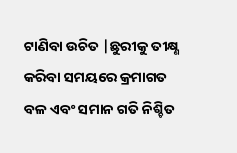ଟାଣିବା ଉଚିତ |ଛୁରୀକୁ ତୀକ୍ଷ୍ଣ କରିବା ସମୟରେ କ୍ରମାଗତ ବଳ ଏବଂ ସମାନ ଗତି ନିଶ୍ଚିତ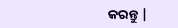କରନ୍ତୁ |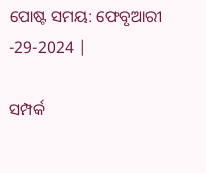ପୋଷ୍ଟ ସମୟ: ଫେବୃଆରୀ -29-2024 |

ସମ୍ପର୍କ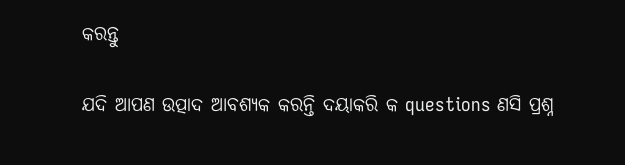କରନ୍ତୁ

ଯଦି ଆପଣ ଉତ୍ପାଦ ଆବଶ୍ୟକ କରନ୍ତି ଦୟାକରି କ questions ଣସି ପ୍ରଶ୍ନ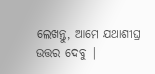ଲେଖନ୍ତୁ, ଆମେ ଯଥାଶୀଘ୍ର ଉତ୍ତର ଦେବୁ |